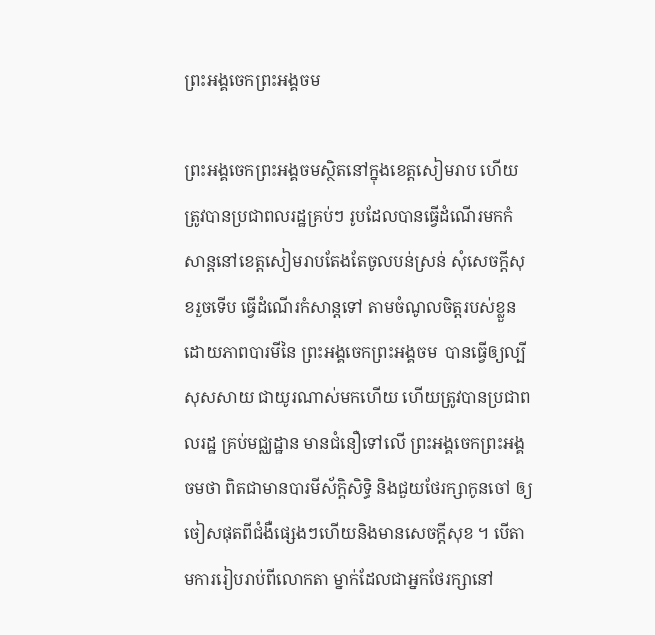ព្រះអង្គចេកព្រះអង្គចម

ព្រះអង្គចេកព្រះអង្គចមស្ថិតនៅក្នុងខេត្តសៀមរាប ហើយត្រូវបានប្រជាពលរដ្ឋគ្រប់ៗ រូបដែលបានធ្វើដំណើរមកកំសាន្តនៅខេត្តសៀមរាបតែងតែចូលបន់ស្រន់ សុំសេចក្តីសុខរួចទើប ធ្វើដំណើរកំសាន្តទៅ តាមចំណូលចិត្តរបស់ខ្លួនដោយភាពបារមីនៃ ព្រះអង្គចេកព្រះអង្គចម  បានធ្វើឲ្យល្បីសុសសាយ ជាយូរណាស់មកហើយ ហើយត្រូវបានប្រជាពលរដ្ឋ គ្រប់មជ្ឈដ្ឋាន មានជំនឿទៅលើ ព្រះអង្គចេកព្រះអង្គចមថា ពិតជាមានបារមីស័ក្តិសិទ្ធិ និងជួយថែរក្សាកូនចៅ ឲ្យចៀសផុតពីជំងឺផេ្សងៗហើយនិងមានសេចក្តីសុខ ។ បើតាមការរៀបរាប់ពីលោកតា ម្នាក់ដែលជាអ្នកថែរក្សានៅ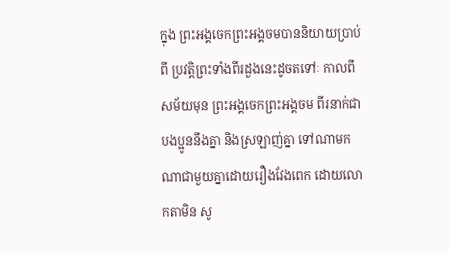ក្នុង ព្រះអង្គចេកព្រះអង្គចមបាននិយាយប្រាប់ពី ប្រវត្តិព្រះទាំងពីរដួងនេះដូចតទៅៈ កាលពីសម័យមុន ព្រះអង្គចេកព្រះអង្គចម ពីរនាក់ជាបងប្អូននឹងគ្នា និងស្រឡាញ់គ្នា ទៅណាមកណាជាមួយគ្នាដោយរឿងវែងពេក ដោយលោកតាមិន សូ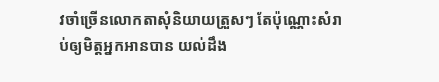វចាំច្រើនលោកតាសុំនិយាយត្រួសៗ តែប៉ុណ្ណោះសំរាប់ឲ្យមិត្តអ្នកអានបាន យល់ដឹង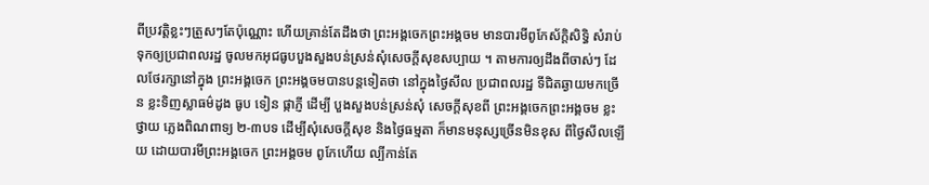ពីប្រវត្តិខ្លះៗត្រួសៗតែប៉ុណ្ណោះ ហើយគ្រាន់តែដឹងថា ព្រះអង្គចេកព្រះអង្គចម មានបារមីពូកែស័ក្តិសិទ្ធិ សំរាប់ទុកឲ្យប្រជាពលរដ្ឋ ចូលមកអុជធូបបួងសួងបន់ស្រន់សុំសេចក្តីសុខសប្បាយ ។ តាមការឲ្យដឹងពីចាស់ៗ ដែលថែរក្សានៅក្នុង ព្រះអង្គចេក ព្រះអង្គចមបានបន្តទៀតថា នៅក្នុងថៃ្ងសីល ប្រជាពលរដ្ឋ ទីជិតឆ្ងាយមកច្រើន ខ្លះទិញស្លាធម៌‌ដូង ធូប ទៀន ផ្កាភ្ញី ដើម្បី បួងសួងបន់ស្រន់សុំ សេចក្តីសុខពី ព្រះអង្គចេកព្រះអង្គចម ខ្លះថ្វាយ ភេ្លងពិណពាទ្យ ២-៣បទ ដើម្បីសុំសេចក្តីសុខ និងថៃ្ងធម្មតា ក៏មានមនុស្សច្រើនមិនខុស ពីថៃ្ងសីលឡើយ ដោយបារមីព្រះអង្គចេក ព្រះអង្គចម ពូកែហើយ ល្បីកាន់តែ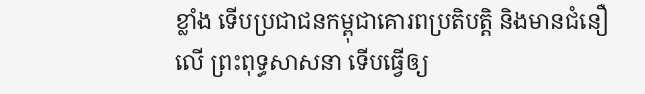ខ្លាំង ទើបប្រជាជនកម្ពុជាគោរពប្រតិបត្តិ និងមានជំនឿលើ ព្រះពុទ្ធសាសនា ទើបធ្វើឲ្យ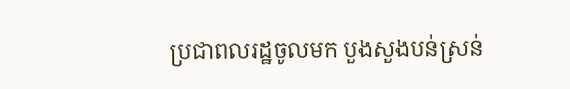ប្រជាពលរដ្ឋចូលមក បួងសួងបន់ស្រន់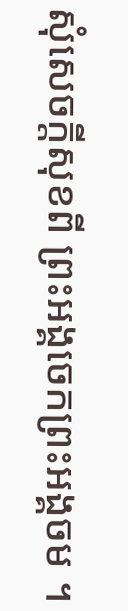សុំសេចក្តីសុខពី ព្រះអង្គចេកព្រះអង្គចម ។